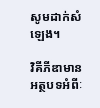សូមដាក់សំឡេង។

វិគីភីឌាមានអត្ថបទអំពីៈ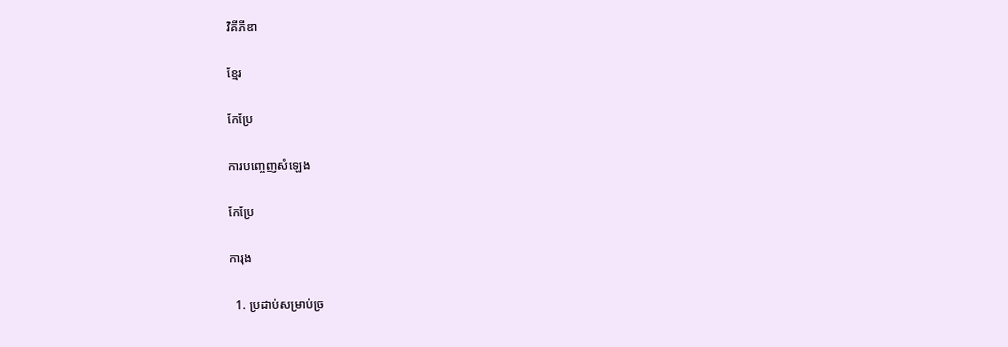វិគីភីឌា

ខ្មែរ

កែប្រែ

ការបញ្ចេញសំឡេង

កែប្រែ

ការុង

  1. ប្រដាប់សម្រាប់ច្រ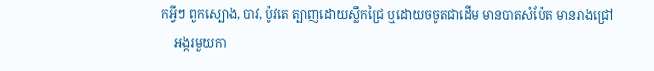កអ្វីៗ ពួកស្បោង, បាវ, ប៉ូវតេ ត្បាញដោយស្លឹកជ្រៃ ឬដោយចចូតជាដើម មានបាតសំប៉ែត មានរាងជ្រៅ
    អង្ករមួយកា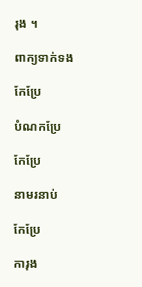រុង ។

ពាក្យទាក់ទង

កែប្រែ

បំណកប្រែ

កែប្រែ

នាមរនាប់

កែប្រែ

ការុង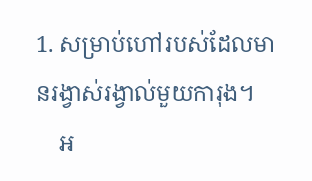1. សម្រាប់ហៅរបស់ដែលមានរង្វាស់រង្វាល់មួយការុង។
    អ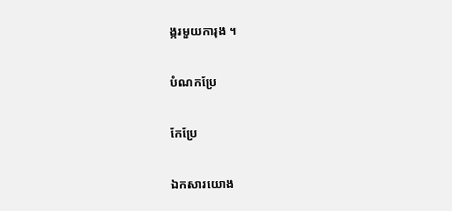ង្ករមួយការុង ។

បំណកប្រែ

កែប្រែ

ឯកសារយោង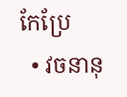កែប្រែ
  • វចនានុ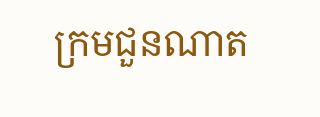ក្រមជួនណាត